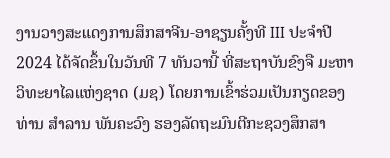ງານວາງສະແດງການສຶກສາຈີນ-ອາຊຽນຄັ້ງທີ III ປະຈໍາປີ 2024 ໄດ້ຈັດຂຶ້ນໃນວັນທີ 7 ທັນວານີ້ ທີ່ສະຖາບັນຂົງຈື ມະຫາວິທະຍາໄລແຫ່ງຊາດ (ມຊ) ໂດຍການເຂົ້າຮ່ວມເປັນກຽດຂອງທ່ານ ສໍາລານ ພັນຄະວົງ ຮອງລັດຖະມົນຕີກະຊວງສຶກສາ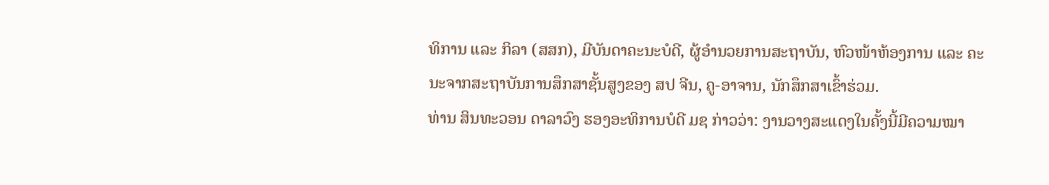ທິການ ແລະ ກິລາ (ສສກ), ມີບັນດາຄະນະບໍດີ, ຜູ້ອໍານວຍການສະຖາບັນ, ຫົວໜ້າຫ້ອງການ ແລະ ຄະນະຈາກສະຖາບັນການສຶກສາຊັ້ນສູງຂອງ ສປ ຈີນ, ຄູ-ອາຈານ, ນັກສຶກສາເຂົ້າຮ່ວມ.
ທ່ານ ສິນທະວອນ ດາລາວົງ ຮອງອະທິການບໍດີ ມຊ ກ່າວວ່າ: ງານວາງສະແດງໃນຄັ້ງນີ້ມີຄວາມໝາ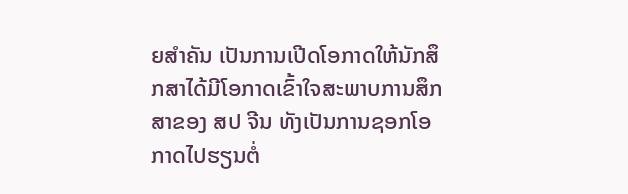ຍສຳຄັນ ເປັນການເປີດໂອກາດໃຫ້ນັກສຶກສາໄດ້ມີໂອກາດເຂົ້າໃຈສະພາບການສຶກສາຂອງ ສປ ຈີນ ທັງເປັນການຊອກໂອກາດໄປຮຽນຕໍ່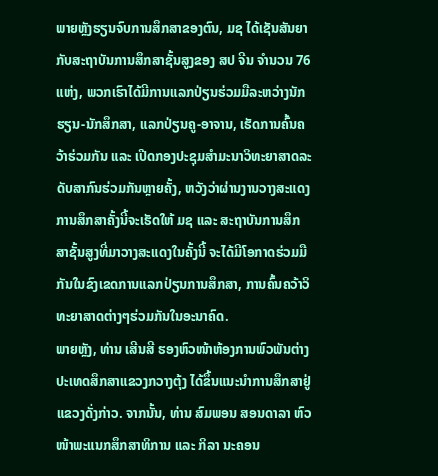ພາຍຫຼັງຮຽນຈົບການສຶກສາຂອງຕົນ, ມຊ ໄດ້ເຊັນສັນຍາກັບສະຖາບັນການສຶກສາຊັ້ນສູງຂອງ ສປ ຈີນ ຈຳນວນ 76 ແຫ່ງ, ພວກເຮົາໄດ້ມີການແລກປ່ຽນຮ່ວມມືລະຫວ່າງນັກຮຽນ-ນັກສຶກສາ, ແລກປ່ຽນຄູ-ອາຈານ, ເຮັດການຄົ້ນຄວ້າຮ່ວມກັນ ແລະ ເປີດກອງປະຊຸມສຳມະນາວິທະຍາສາດລະດັບສາກົນຮ່ວມກັນຫຼາຍຄັ້ງ, ຫວັງວ່າຜ່ານງານວາງສະແດງການສຶກສາຄັ້ງນີ້ຈະເຮັດໃຫ້ ມຊ ແລະ ສະຖາບັນການສຶກສາຊັ້ນສູງທີ່ມາວາງສະແດງໃນຄັ້ງນີ້ ຈະໄດ້ມີໂອກາດຮ່ວມມືກັນໃນຂົງເຂດການແລກປ່ຽນການສຶກສາ, ການຄົ້ນຄວ້າວິທະຍາສາດຕ່າງໆຮ່ວມກັນໃນອະນາຄົດ.
ພາຍຫຼັງ, ທ່ານ ເສີນສີ ຮອງຫົວໜ້າຫ້ອງການພົວພັນຕ່າງປະເທດສຶກສາແຂວງກວາງຕຸ້ງ ໄດ້ຂຶ້ນແນະນຳການສຶກສາຢູ່ແຂວງດັ່ງກ່າວ. ຈາກນັ້ນ, ທ່ານ ສົມພອນ ສອນດາລາ ຫົວໜ້າພະແນກສຶກສາທິການ ແລະ ກິລາ ນະຄອນ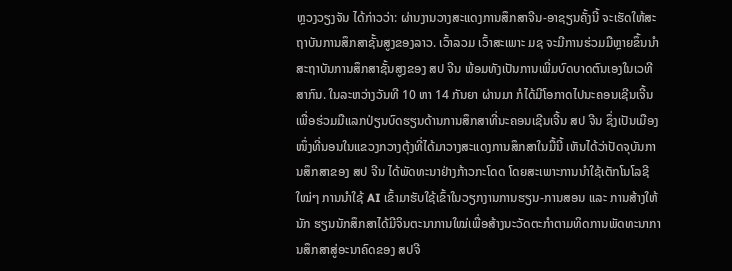ຫຼວງວຽງຈັນ ໄດ້ກ່າວວ່າ: ຜ່ານງານວາງສະແດງການສຶກສາຈີນ-ອາຊຽນຄັ້ງນີ້ ຈະເຮັດໃຫ້ສະຖາບັນການສຶກສາຊັ້ນສູງຂອງລາວ. ເວົ້າລວມ ເວົ້າສະເພາະ ມຊ ຈະມີການຮ່ວມມືຫຼາຍຂຶ້ນນໍາສະຖາບັນການສຶກສາຊັ້ນສູງຂອງ ສປ ຈີນ ພ້ອມທັງເປັນການເພີ່ມບົດບາດຕົນເອງໃນເວທີສາກົນ. ໃນລະຫວ່າງວັນທີ 10 ຫາ 14 ກັນຍາ ຜ່ານມາ ກໍໄດ້ມີໂອກາດໄປນະຄອນເຊີນເຈີ້ນເພື່ອຮ່ວມມືແລກປ່ຽນບົດຮຽນດ້ານການສຶກສາທີ່ນະຄອນເຊີນເຈີ້ນ ສປ ຈີນ ຊຶ່ງເປັນເມືອງໜຶ່ງທີ່ນອນໃນແຂວງກວາງຕຸ້ງທີ່ໄດ້ມາວາງສະແດງການສຶກສາໃນມື້ນີ້ ເຫັນໄດ້ວ່າປັດຈຸບັນການສຶກສາຂອງ ສປ ຈີນ ໄດ້ພັດທະນາຢ່າງກ້າວກະໂດດ ໂດຍສະເພາະການນໍາໃຊ້ເຕັກໂນໂລຊີໃໝ່ໆ ການນໍາໃຊ້ AI ເຂົ້າມາຮັບໃຊ້ເຂົ້າໃນວຽກງານການຮຽນ-ການສອນ ແລະ ການສ້າງໃຫ້ນັກ ຮຽນນັກສຶກສາໄດ້ມີຈິນຕະນາການໃໝ່ເພື່ອສ້າງນະວັດຕະກໍາຕາມທິດການພັດທະນາການສຶກສາສູ່ອະນາຄົດຂອງ ສປຈີ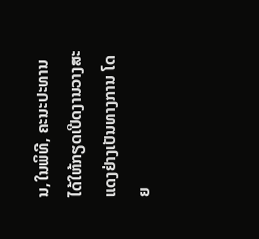ນ,ໃນພິທີ, ຄະນະປະທານໄດ້ໃຫ້ກຽດເປີດງານວາງສະແດງຢ່າງເປັນທາງການ ໂດຍ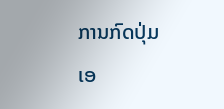ການກົດປຸ່ມເອ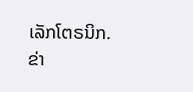ເລັກໂຕຣນິກ.
ຂ່າ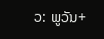ວ: ພູວັນ+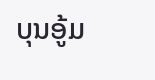ບຸນອູ້ມ